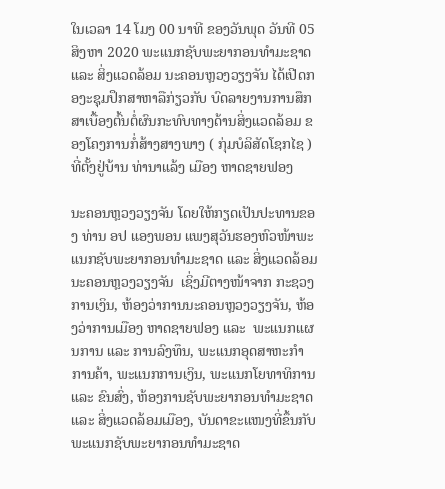ໃນເວລາ 14 ໂມງ 00 ນາທີ ຂອງວັນພຸດ ວັນທີ 05 ສິງຫາ 2020 ພະແນກຊັບພະຍາກອນທຳມະຊາດ ແລະ ສິ່ງແວດລ້ອມ ນະຄອນຫຼວງວຽງຈັນ ໄດ້ເປີດກອງະຊຸມປຶກສາຫາລືກ່ຽວກັບ ບົດລາຍງານການສຶກສາເບື້ອງຕົ້ນຕໍ່ຜົນກະທົບທາງດ້ານສິ່ງແວດລ້ອມ ຂອງໂຄງການກໍ່ສ້າງສາງພາງ ( ກຸ່ມບໍລິສັດໂຊກໄຊ ) ທີ່ຕັ້ງຢູ່ບ້ານ ທ່ານາແລ້ງ ເມືອງ ຫາດຊາຍຟອງ

ນະຄອນຫຼວງວຽງຈັນ ໂດຍໃຫ້ກຽດເປັນປະທານຂອງ ທ່ານ ອປ ແອງພອນ ແພງສຸວັນຮອງຫົວໜ້າພະແນກຊັບພະຍາກອນທຳມະຊາດ ແລະ ສິ່ງແວດລ້ອມ ນະຄອນຫຼວງວຽງຈັນ  ເຊິ່ງມີຕາງໜ້າຈາກ ກະຊວງການເງິນ, ຫ້ອງວ່າການນະຄອນຫຼວງວຽງຈັນ, ຫ້ອງວ່າການເມືອງ ຫາດຊາຍຟອງ ແລະ  ພະແນກແຜນການ ແລະ ການລົງທຶນ, ພະແນກອຸດສາຫະກຳການຄ້າ, ພະແນກການເງິນ, ພະແນກໂຍທາທິການ ແລະ ຂົນສົ່ງ, ຫ້ອງການຊັບພະຍາກອນທຳມະຊາດ ແລະ ສິ່ງແວດລ້ອມເມືອງ, ບັນດາຂະແໜງທີ່ຂຶ້ນກັບ ພະແນກຊັບພະຍາກອນທຳມະຊາດ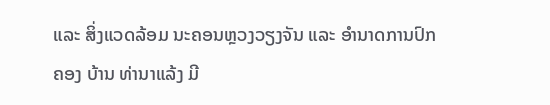ແລະ ສິ່ງແວດລ້ອມ ນະຄອນຫຼວງວຽງຈັນ ແລະ ອຳນາດການປົກຄອງ ບ້ານ ທ່ານາແລ້ງ ມີ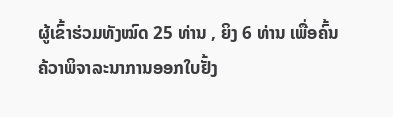ຜູ້ເຂົ້າຮ່ວມທັງໝົດ 25 ທ່ານ , ຍິງ 6 ທ່ານ ເພື່ອຄົ້ນຄ້ວາພິຈາລະນາການອອກໃບຢັ້ງ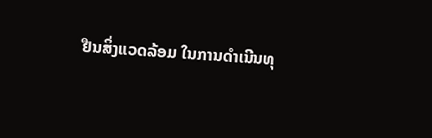ຢືນສິ່ງແວດລ້ອມ ໃນການດຳເນີນທຸ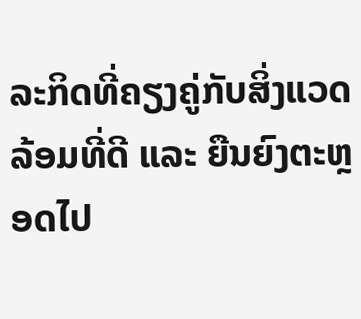ລະກິດທີ່ຄຽງຄູ່ກັບສິ່ງແວດລ້ອມທີ່ດີ ແລະ ຍືນຍົງຕະຫຼອດໄປ